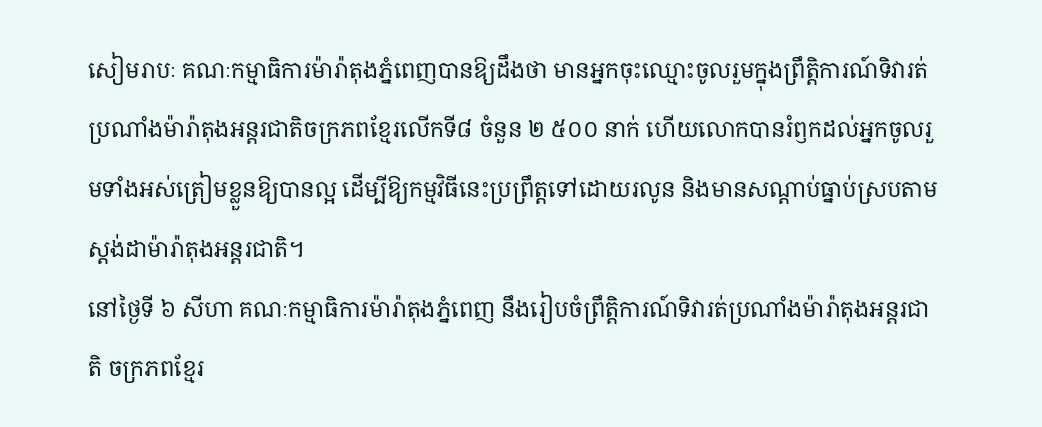សៀមរាបៈ គណៈកម្មាធិការម៉ារ៉ាតុងភ្នំពេញបានឱ្យដឹងថា មានអ្នកចុះឈ្មោះចូលរួមក្នុងព្រឹត្តិការណ៍ទិវារត់ប្រណាំងម៉ារ៉ាតុងអន្តរជាតិចក្រភពខ្មែរលើកទី៨ ចំនួន ២ ៥០០ នាក់ ហើយលោកបានរំឭកដល់អ្នកចូលរួមទាំងអស់ត្រៀមខ្លួនឱ្យបានល្អ ដើម្បីឱ្យកម្មវិធីនេះប្រព្រឹត្តទៅដោយរលូន និងមានសណ្តាប់ធ្នាប់ស្របតាមស្តង់ដាម៉ារ៉ាតុងអន្តរជាតិ។
នៅថ្ងៃទី ៦ សីហា គណៈកម្មាធិការម៉ារ៉ាតុងភ្នំពេញ នឹងរៀបចំព្រឹត្តិការណ៍ទិវារត់ប្រណាំងម៉ារ៉ាតុងអន្តរជាតិ ចក្រភពខ្មែរ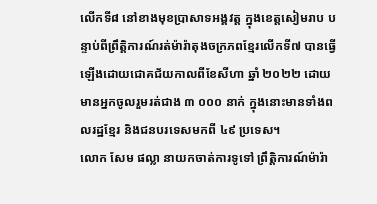លើកទី៨ នៅខាងមុខប្រាសាទអង្គវត្ត ក្នុងខេត្តសៀមរាប បន្ទាប់ពីព្រឹត្តិការណ៍រត់ម៉ារ៉ាតុងចក្រភពខ្មែរលើកទី៧ បានធ្វើឡើងដោយជោគជ័យកាលពីខែសីហា ឆ្នាំ ២០២២ ដោយមានអ្នកចូលរួមរត់ជាង ៣ ០០០ នាក់ ក្នុងនោះមានទាំងពលរដ្ឋខ្មែរ និងជនបរទេសមកពី ៤៩ ប្រទេស។
លោក សែម ផល្លា នាយកចាត់ការទូទៅ ព្រឹត្តិការណ៍ម៉ារ៉ា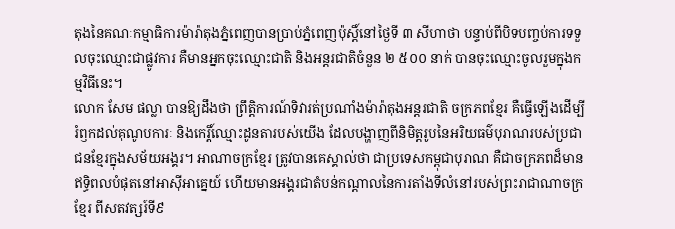តុងនៃគណៈកម្មាធិការម៉ារ៉ាតុងភ្នំពេញបានប្រាប់ភ្នំពេញប៉ុស្តិ៍នៅថ្ងៃទី ៣ សីហាថា បន្ទាប់ពីបិទបញ្ចប់ការទទួលចុះឈ្មោះជាផ្លូវការ គឺមានអ្នកចុះឈ្មោះជាតិ និងអន្តរជាតិចំនួន ២ ៥០០ នាក់ បានចុះឈ្មោះចូលរួមក្នុងកម្មវិធីនេះ។
លោក សែម ផល្លា បានឱ្យដឹងថា ព្រឹតិ្តការណ៍ទិវារត់ប្រណាំងម៉ារ៉ាតុងអន្តរជាតិ ចក្រភពខ្មែរ គឺធ្វើឡើងដើម្បីរំឭកដល់គុណូបការៈ និងកេរ្តិ៍ឈ្មោះដូនតារបស់យើង ដែលបង្ហាញពីនិមិត្ដរូបនៃអរិយធម៌បុរាណរបស់ប្រជាជនខ្មែរក្នុងសម័យអង្គរ។ អាណាចក្រខ្មែរ ត្រូវបានគេស្គាល់ថា ជាប្រទេសកម្ពុជាបុរាណ គឺជាចក្រភពដ៏មានឥទ្ធិពលបំផុតនៅអាស៊ីអាគ្នេយ៍ ហើយមានអង្គរជាតំបន់កណ្តាលនៃការតាំងទីលំនៅរបស់ព្រះរាជាណាចក្រខ្មែរ ពីសតវត្សរ៍ទី៩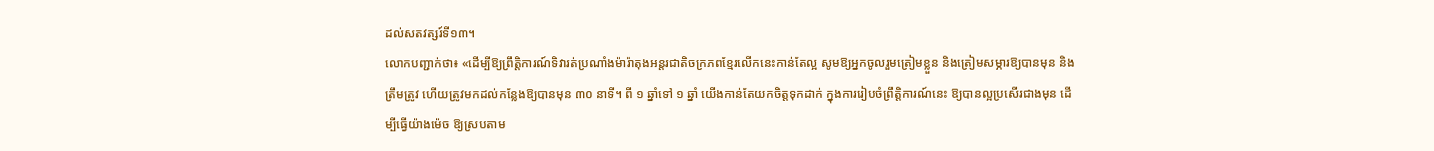ដល់សតវត្សរ៍ទី១៣។
លោកបញ្ជាក់ថា៖ «ដើម្បីឱ្យព្រឹតិ្តការណ៍ទិវារត់ប្រណាំងម៉ារ៉ាតុងអន្តរជាតិចក្រភពខ្មែរលើកនេះកាន់តែល្អ សូមឱ្យអ្នកចូលរួមត្រៀមខ្លួន និងត្រៀមសម្ភារឱ្យបានមុន និងត្រឹមត្រូវ ហើយត្រូវមកដល់កន្លែងឱ្យបានមុន ៣០ នាទី។ ពី ១ ឆ្នាំទៅ ១ ឆ្នាំ យើងកាន់តែយកចិត្តទុកដាក់ ក្នុងការរៀបចំព្រឹត្តិការណ៍នេះ ឱ្យបានល្អប្រសើរជាងមុន ដើម្បីធ្វើយ៉ាងម៉េច ឱ្យស្របតាម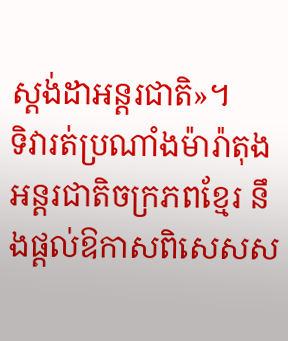ស្តង់ដាអន្តរជាតិ»។
ទិវារត់ប្រណាំងម៉ារ៉ាតុងអន្តរជាតិចក្រភពខ្មែរ នឹងផ្តល់ឱកាសពិសេសស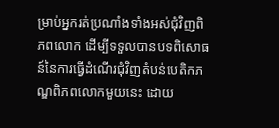ម្រាប់អ្នករត់ប្រណាំងទាំងអស់ជុំវិញពិភពលោក ដើម្បីទទួលបានបទពិសោធន៍នៃការធ្វើដំណើរជុំវិញតំបន់បេតិកភណ្ឌពិភពលោកមួយនេះ ដោយ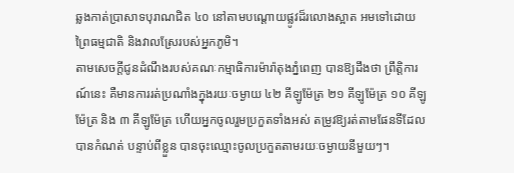ឆ្លងកាត់ប្រាសាទបុរាណជិត ៤០ នៅតាមបណ្តោយផ្លូវដ៏រលោងស្អាត អមទៅដោយព្រៃធម្មជាតិ និងវាលស្រែរបស់អ្នកភូមិ។
តាមសេចក្តីជូនដំណឹងរបស់គណៈកម្មាធិការម៉ារ៉ាតុងភ្នំពេញ បានឱ្យដឹងថា ព្រឹត្តិការណ៍នេះ គឺមានការរត់ប្រណាំងក្នុងរយៈចម្ងាយ ៤២ គីឡូម៉ែត្រ ២១ គីឡូម៉ែត្រ ១០ គីឡូម៉ែត្រ និង ៣ គីឡូម៉ែត្រ ហើយអ្នកចូលរួមប្រកួតទាំងអស់ តម្រូវឱ្យរត់តាមផែនទីដែលបានកំណត់ បន្ទាប់ពីខ្លួន បានចុះឈ្មោះចូលប្រកួតតាមរយៈចម្ងាយនីមួយៗ។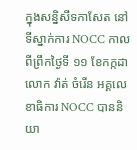ក្នុងសន្និសីទកាសែត នៅទីស្នាក់ការ NOCC កាលពីព្រឹកថ្ងៃទី ១១ ខែកក្កដា លោក វ៉ាត់ ចំរើន អគ្គលេខាធិការ NOCC បាននិយា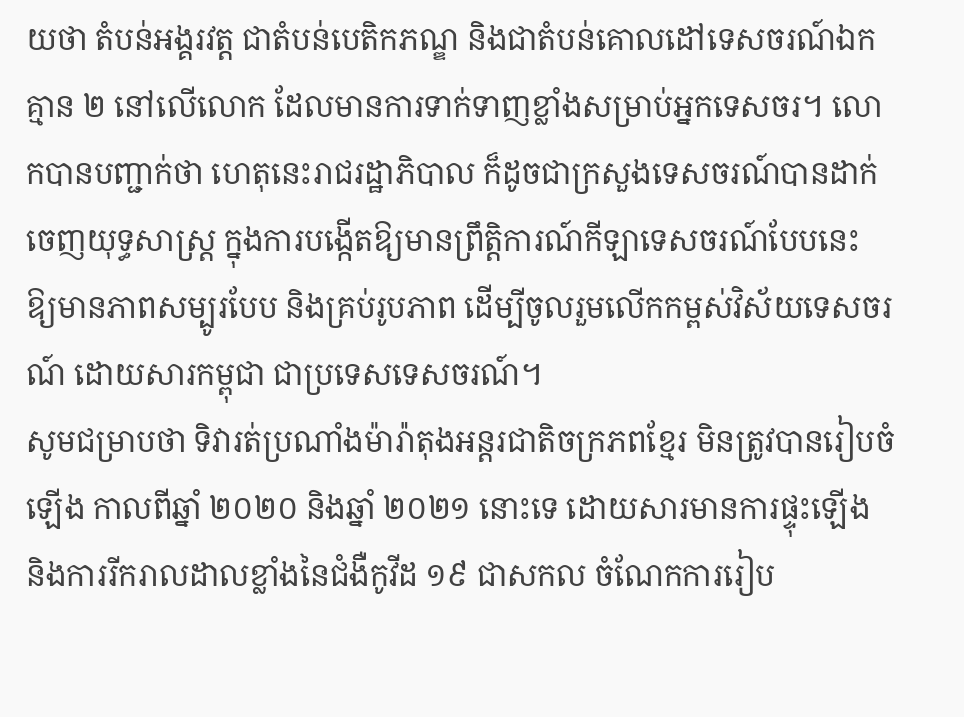យថា តំបន់អង្គរវត្ត ជាតំបន់បេតិកភណ្ឌ និងជាតំបន់គោលដៅទេសចរណ៍ឯក គ្មាន ២ នៅលើលោក ដែលមានការទាក់ទាញខ្លាំងសម្រាប់អ្នកទេសចរ។ លោកបានបញ្ជាក់ថា ហេតុនេះរាជរដ្ឋាភិបាល ក៏ដូចជាក្រសួងទេសចរណ៍បានដាក់ចេញយុទ្ធសាស្ត្រ ក្នុងការបង្កើតឱ្យមានព្រឹត្តិការណ៍កីឡាទេសចរណ៍បែបនេះ ឱ្យមានភាពសម្បូរបែប និងគ្រប់រូបភាព ដើម្បីចូលរួមលើកកម្ពស់វិស័យទេសចរណ៍ ដោយសារកម្ពុជា ជាប្រទេសទេសចរណ៍។
សូមជម្រាបថា ទិវារត់ប្រណាំងម៉ារ៉ាតុងអន្តរជាតិចក្រភពខ្មែរ មិនត្រូវបានរៀបចំឡើង កាលពីឆ្នាំ ២០២០ និងឆ្នាំ ២០២១ នោះទេ ដោយសារមានការផ្ទុះឡើង និងការរីករាលដាលខ្លាំងនៃជំងឺកូវីដ ១៩ ជាសកល ចំណែកការរៀប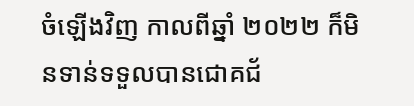ចំឡើងវិញ កាលពីឆ្នាំ ២០២២ ក៏មិនទាន់ទទួលបានជោគជ័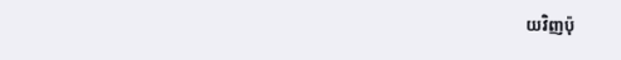យវិញប៉ុ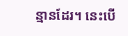ន្មានដែរ។ នេះបើ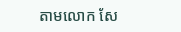តាមលោក សែ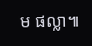ម ផល្លា៕